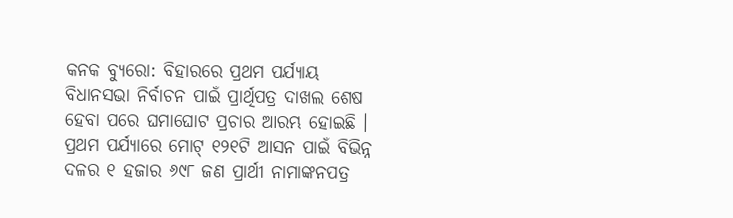କନକ ବ୍ୟୁରୋ: ବିହାରରେ ପ୍ରଥମ ପର୍ଯ୍ୟାୟ ବିଧାନସଭା ନିର୍ବାଚନ ପାଇଁ ପ୍ରାର୍ଥିପତ୍ର ଦାଖଲ ଶେଷ ହେବା ପରେ ଘମାଘୋଟ ପ୍ରଚାର ଆରମ୍ଭ ହୋଇଛି । ପ୍ରଥମ ପର୍ଯ୍ୟାରେ ମୋଟ୍ ୧୨୧ଟି ଆସନ ପାଇଁ ବିଭିନ୍ନ ଦଳର ୧ ହଜାର ୬୯୮ ଜଣ ପ୍ରାର୍ଥୀ ନାମାଙ୍କନପତ୍ର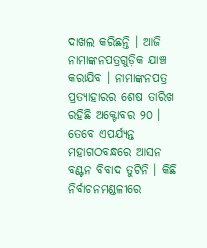ଦାଖଲ କରିଛନ୍ତି । ଆଜି ନାମାଙ୍କନପତ୍ରଗୁଡ଼ିକ ଯାଞ୍ଚ କରାଯିବ । ନାମାଙ୍କନପତ୍ର ପ୍ରତ୍ୟାହାରର ଶେଷ ତାରିଖ ରହିଛି ଅକ୍ଟୋବର ୨୦ । ତେବେ ଏପର୍ଯ୍ୟନ୍ତ ମହାଗଠବନ୍ଧରେ ଆସନ ବଣ୍ଟନ ବିବାଦ ତୁଟିନି । କିଛି ନିର୍ବାଚନମଣ୍ଡଳୀରେ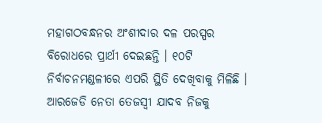ମହାଗଠବନ୍ଧନର ଅଂଶୀଦାର ଦଳ ପରସ୍ପର ବିରୋଧରେ ପ୍ରାର୍ଥୀ ଦେଇଛନ୍ତି । ୧୦ଟି ନିର୍ବାଚନମଣ୍ଡଳୀରେ ଏପରି ସ୍ଥିତି ଦେଖିବାକୁ ମିଳିଛି । ଆରଜେଡି ନେତା ତେଜସ୍ବୀ ଯାଦବ ନିଜକୁ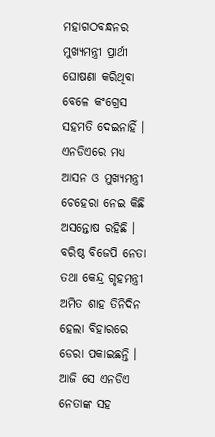ମହାଗଠବନ୍ଧନର ମୁଖ୍ୟମନ୍ତ୍ରୀ ପ୍ରାର୍ଥୀ ଘୋଷଣା କରିଥିବା ବେଳେ କଂଗ୍ରେସ ସହମତି ଦେଇନାହିଁ । ଏନଡିଏରେ ମଧ୍ୟ ଆସନ ଓ ମୁଖ୍ୟମନ୍ତ୍ରୀ ଚେହେରା ନେଇ କିଛି ଅସନ୍ତୋଷ ରହିଛି । ବରିଷ୍ଠ ବିଜେପି ନେତା ତଥା କେନ୍ଦ୍ର ଗୃହମନ୍ତ୍ରୀ ଅମିତ ଶାହ ତିନିଦିନ ହେଲା ବିହାରରେ ଡେରା ପକାଇଛନ୍ତି । ଆଜି ସେ ଏନଡିଏ ନେତାଙ୍କ ସହ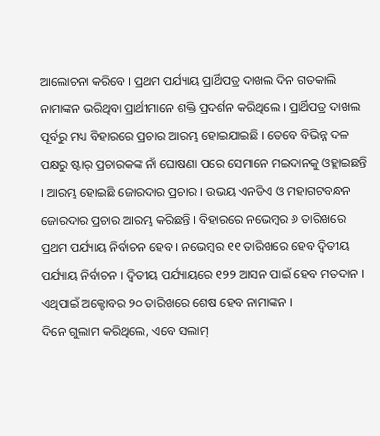ଆଲୋଚନା କରିବେ । ପ୍ରଥମ ପର୍ଯ୍ୟାୟ ପ୍ରାର୍ଥିପତ୍ର ଦାଖଲ ଦିନ ଗତକାଲି ନାମାଙ୍କନ ଭରିଥିବା ପ୍ରାର୍ଥୀମାନେ ଶକ୍ତି ପ୍ରଦର୍ଶନ କରିଥିଲେ । ପ୍ରାର୍ଥିପତ୍ର ଦାଖଲ ପୂର୍ବରୁ ମଧ୍ୟ ବିହାରରେ ପ୍ରଚାର ଆରମ୍ଭ ହୋଇଯାଇଛି । ତେବେ ବିଭିନ୍ନ ଦଳ ପକ୍ଷରୁ ଷ୍ଟାର୍ ପ୍ରଚାରକଙ୍କ ନାଁ ଘୋଷଣା ପରେ ସେମାନେ ମଇଦାନକୁ ଓହ୍ଲାଇଛନ୍ତି । ଆରମ୍ଭ ହୋଇଛି ଜୋରଦାର ପ୍ରଚାର । ଉଭୟ ଏନଡିଏ ଓ ମହାଗଟବନ୍ଧନ ଜୋରଦାର ପ୍ରଚାର ଆରମ୍ଭ କରିଛନ୍ତି । ବିହାରରେ ନଭେମ୍ବର ୬ ତାରିଖରେ ପ୍ରଥମ ପର୍ଯ୍ୟାୟ ନିର୍ବାଚନ ହେବ । ନଭେମ୍ୱର ୧୧ ତାରିଖରେ ହେବ ଦ୍ୱିତୀୟ ପର୍ଯ୍ୟାୟ ନିର୍ବାଚନ । ଦ୍ୱିତୀୟ ପର୍ଯ୍ୟାୟରେ ୧୨୨ ଆସନ ପାଇଁ ହେବ ମତଦାନ । ଏଥିପାଇଁ ଅକ୍ଟୋବର ୨୦ ତାରିଖରେ ଶେଷ ହେବ ନାମାଙ୍କନ ।
ଦିନେ ଗୁଲାମ କରିଥିଲେ, ଏବେ ସଲାମ୍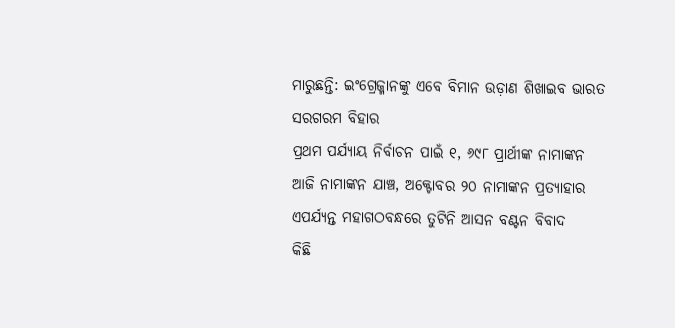ମାରୁଛନ୍ତି: ଇଂଗ୍ରେଜ୍ମାନଙ୍କୁ ଏବେ ବିମାନ ଉଡ଼ାଣ ଶିଖାଇବ ଭାରତ
ସରଗରମ ବିହାର
ପ୍ରଥମ ପର୍ଯ୍ୟାୟ ନିର୍ବାଚନ ପାଇଁ ୧, ୬୯୮ ପ୍ରାର୍ଥୀଙ୍କ ନାମାଙ୍କନ
ଆଜି ନାମାଙ୍କନ ଯାଞ୍ଚ, ଅକ୍ଟୋବର ୨୦ ନାମାଙ୍କନ ପ୍ରତ୍ୟାହାର
ଏପର୍ଯ୍ୟନ୍ତ ମହାଗଠବନ୍ଧରେ ତୁଟିନି ଆସନ ବଣ୍ଟନ ବିବାଦ
କିଛି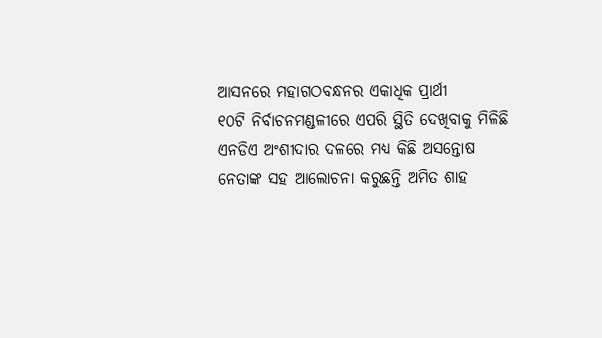ଆସନରେ ମହାଗଠବନ୍ଧନର ଏକାଧିକ ପ୍ରାର୍ଥୀ
୧୦ଟି ନିର୍ବାଚନମଣ୍ଡଳୀରେ ଏପରି ସ୍ଥିତି ଦେଖିବାକୁ ମିଳିଛି
ଏନଡିଏ ଅଂଶୀଦାର ଦଳରେ ମଧ୍ୟ କିଛି ଅସନ୍ତୋଷ
ନେତାଙ୍କ ସହ ଆଲୋଚନା କରୁଛନ୍ତି ଅମିତ ଶାହ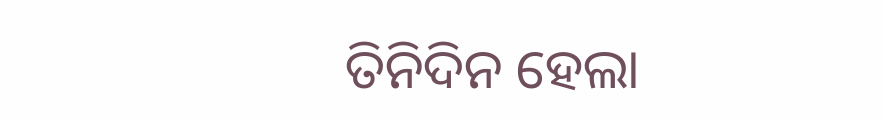ତିନିଦିନ ହେଲା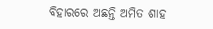ବିହାରରେ ଅଛନ୍ତି ଅମିତ ଶାହ